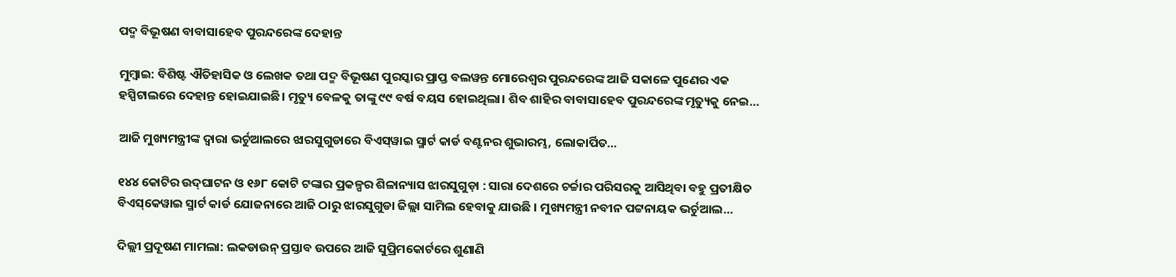ପଦ୍ମ ବିଭୂଷଣ ବାବାସାହେବ ପୁରନ୍ଦରେଙ୍କ ଦେହାନ୍ତ

ମୁମ୍ବାଇ: ବିଶିଷ୍ଟ ଐତିହାସିକ ଓ ଲେଖକ ତଥା ପଦ୍ମ ବିଭୂଷଣ ପୁରସ୍କାର ପ୍ରାପ୍ତ ବଲୱନ୍ତ ମୋରେଶ୍ୱର ପୁରନ୍ଦରେଙ୍କ ଆଜି ସକାଳେ ପୁଣେର ଏକ ହସ୍ପିଟାଲରେ ଦେହାନ୍ତ ହୋଇଯାଇଛି। ମୃତ୍ୟୁ ବେଳକୁ ତାଙ୍କୁ ୯୯ ବର୍ଷ ବୟସ ହୋଇଥିଲା। ଶିବ ଶାହିର ବାବାସାହେବ ପୁରନ୍ଦରେଙ୍କ ମୃତ୍ୟୁକୁ ନେଇ…

ଆଜି ମୁଖ୍ୟମନ୍ତ୍ରୀଙ୍କ ଦ୍ବାରା ଭର୍ଚୁଆଲରେ ଝାରସୁଗୁଡାରେ ବିଏସ୍‌ୱାଇ ସ୍ମାର୍ଟ କାର୍ଡ ବଣ୍ଟନର ଶୁଭାରମ୍ଭ, ଲୋକାର୍ପିତ…

୧୪୪ କୋଟିର ଉଦ୍‌ଘାଟନ ଓ ୧୬୮ କୋଟି ଟଙ୍କାର ପ୍ରକଳ୍ପର ଶିଳାନ୍ୟାସ ଝାରସୁଗୁଡ଼ା : ସାରା ଦେଶରେ ଚର୍ଚ୍ଚାର ପରିସରକୁ ଆସିଥିବା ବହୁ ପ୍ରତୀକ୍ଷିତ ବିଏସ୍‌କେୱାଇ ସ୍ମାର୍ଟ କାର୍ଡ ଯୋଜନାରେ ଆଜି ଠାରୁ ଝାରସୁଗୁଡା ଜିଲ୍ଲା ସାମିଲ ହେବାକୁ ଯାଉଛି । ମୁଖ୍ୟମନ୍ତ୍ରୀ ନବୀନ ପଟ୍ଟନାୟକ ଭର୍ଚୁଆଲ…

ଦିଲ୍ଲୀ ପ୍ରଦୂଷଣ ମାମଲା: ଲକଡାଉନ୍ ପ୍ରସ୍ତାବ ଉପରେ ଆଜି ସୁପ୍ରିମକୋର୍ଟରେ ଶୁଣାଣି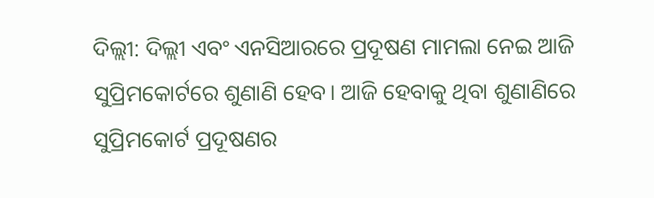ଦିଲ୍ଲୀ: ଦିଲ୍ଲୀ ଏବଂ ଏନସିଆରରେ ପ୍ରଦୂଷଣ ମାମଲା ନେଇ ଆଜି ସୁପ୍ରିମକୋର୍ଟରେ ଶୁଣାଣି ହେବ। ଆଜି ହେବାକୁ ଥିବା ଶୁଣାଣିରେ ସୁପ୍ରିମକୋର୍ଟ ପ୍ରଦୂଷଣର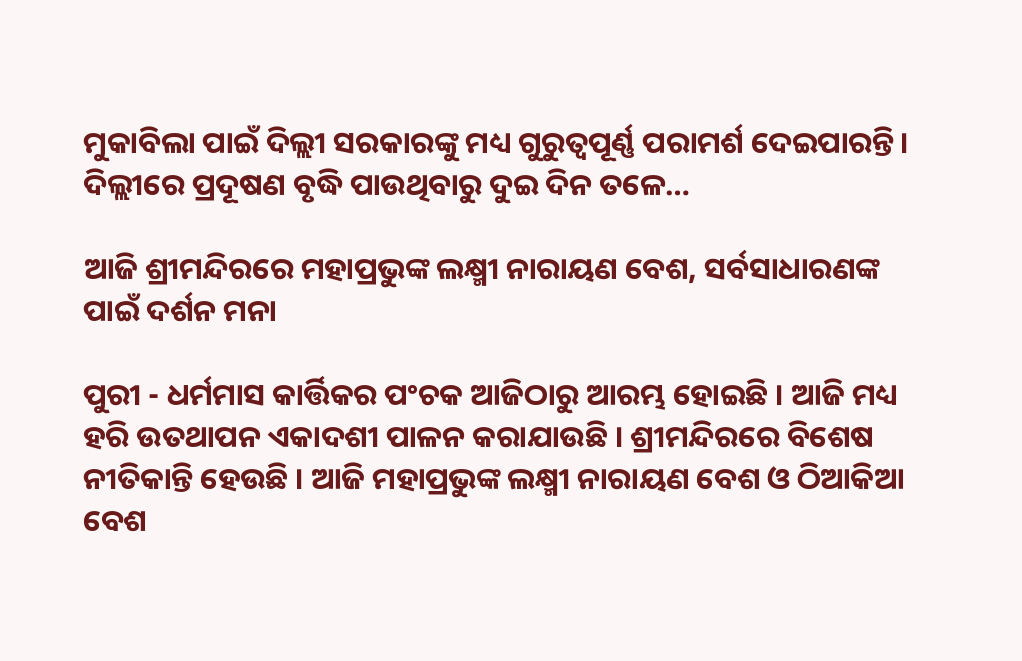ମୁକାବିଲା ପାଇଁ ଦିଲ୍ଲୀ ସରକାରଙ୍କୁ ମଧ୍ୟ ଗୁରୁତ୍ୱପୂର୍ଣ୍ଣ ପରାମର୍ଶ ଦେଇପାରନ୍ତି। ଦିଲ୍ଲୀରେ ପ୍ରଦୂଷଣ ବୃଦ୍ଧି ପାଉଥିବାରୁ ଦୁଇ ଦିନ ତଳେ…

ଆଜି ଶ୍ରୀମନ୍ଦିରରେ ମହାପ୍ରଭୁଙ୍କ ଲକ୍ଷ୍ମୀ ନାରାୟଣ ବେଶ, ସର୍ବସାଧାରଣଙ୍କ ପାଇଁ ଦର୍ଶନ ମନା

ପୁରୀ - ଧର୍ମମାସ କାର୍ତ୍ତିକର ପଂଚକ ଆଜିଠାରୁ ଆରମ୍ଭ ହୋଇଛି । ଆଜି ମଧ୍ୟ ହରି ଉତଥାପନ ଏକାଦଶୀ ପାଳନ କରାଯାଉଛି । ଶ୍ରୀମନ୍ଦିରରେ ବିଶେଷ ନୀତିକାନ୍ତି ହେଉଛି । ଆଜି ମହାପ୍ରଭୁଙ୍କ ଲକ୍ଷ୍ମୀ ନାରାୟଣ ବେଶ ଓ ଠିଆକିଆ ବେଶ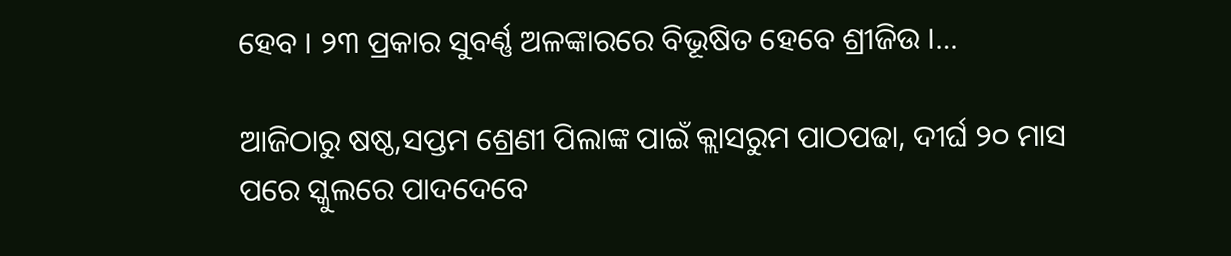ହେବ । ୨୩ ପ୍ରକାର ସୁବର୍ଣ୍ଣ ଅଳଙ୍କାରରେ ବିଭୂଷିତ ହେବେ ଶ୍ରୀଜିଉ ।…

ଆଜିଠାରୁ ଷଷ୍ଠ,ସପ୍ତମ ଶ୍ରେଣୀ ପିଲାଙ୍କ ପାଇଁ କ୍ଲାସରୁମ ପାଠପଢା, ଦୀର୍ଘ ୨୦ ମାସ ପରେ ସ୍କୁଲରେ ପାଦଦେବେ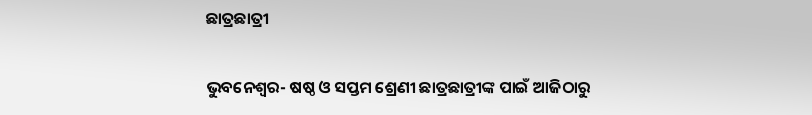ଛାତ୍ରଛାତ୍ରୀ

ଭୁବନେଶ୍ୱର- ଷଷ୍ଠ ଓ ସପ୍ତମ ଶ୍ରେଣୀ ଛାତ୍ରଛାତ୍ରୀଙ୍କ ପାଇଁ ଆଜିଠାରୁ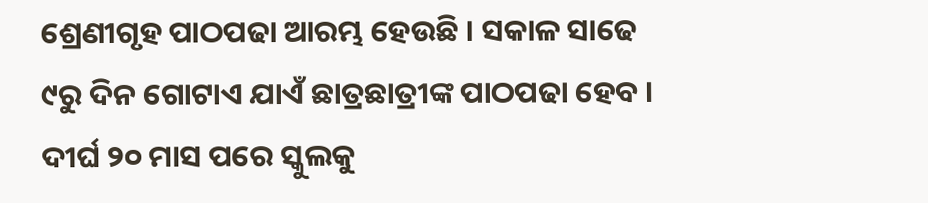ଶ୍ରେଣୀଗୃହ ପାଠପଢା ଆରମ୍ଭ ହେଉଛି । ସକାଳ ସାଢେ ୯ରୁ ଦିନ ଗୋଟାଏ ଯାଏଁ ଛାତ୍ରଛାତ୍ରୀଙ୍କ ପାଠପଢା ହେବ । ଦୀର୍ଘ ୨୦ ମାସ ପରେ ସ୍କୁଲକୁ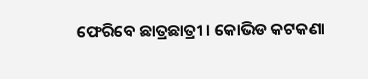ଫେରିବେ ଛାତ୍ରଛାତ୍ରୀ । କୋଭିଡ କଟକଣା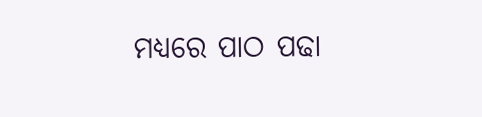ମଧ୍ୟରେ ପାଠ ପଢା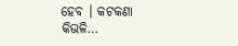ହେବ । କଟକଣା କିଭଳି…